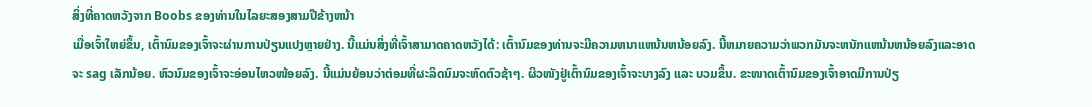ສິ່ງທີ່ຄາດຫວັງຈາກ Boobs ຂອງທ່ານໃນໄລຍະສອງສາມປີຂ້າງຫນ້າ
ເມື່ອເຈົ້າໃຫຍ່ຂຶ້ນ, ເຕົ້ານົມຂອງເຈົ້າຈະຜ່ານການປ່ຽນແປງຫຼາຍຢ່າງ. ນີ້ແມ່ນສິ່ງທີ່ເຈົ້າສາມາດຄາດຫວັງໄດ້: ເຕົ້ານົມຂອງທ່ານຈະມີຄວາມຫນາແຫນ້ນຫນ້ອຍລົງ. ນີ້ຫມາຍຄວາມວ່າພວກມັນຈະຫນັກແຫນ້ນຫນ້ອຍລົງແລະອາດຈະ sag ເລັກນ້ອຍ. ຫົວນົມຂອງເຈົ້າຈະອ່ອນໄຫວໜ້ອຍລົງ. ນີ້ແມ່ນຍ້ອນວ່າຕ່ອມທີ່ຜະລິດນົມຈະຫົດຕົວຊ້າໆ. ຜິວໜັງຢູ່ເຕົ້ານົມຂອງເຈົ້າຈະບາງລົງ ແລະ ບວມຂຶ້ນ. ຂະໜາດເຕົ້ານົມຂອງເຈົ້າອາດມີການປ່ຽ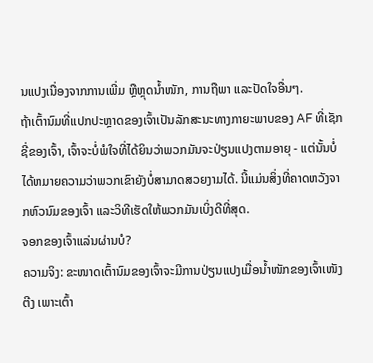ນແປງເນື່ອງຈາກການເພີ່ມ ຫຼືຫຼຸດນໍ້າໜັກ, ການຖືພາ ແລະປັດໃຈອື່ນໆ.
ຖ້າເຕົ້ານົມທີ່ແປກປະຫຼາດຂອງເຈົ້າເປັນລັກສະນະທາງກາຍະພາບຂອງ AF ທີ່ເຊັກຊີ່ຂອງເຈົ້າ, ເຈົ້າຈະບໍ່ພໍໃຈທີ່ໄດ້ຍິນວ່າພວກມັນຈະປ່ຽນແປງຕາມອາຍຸ - ແຕ່ນັ້ນບໍ່ໄດ້ຫມາຍຄວາມວ່າພວກເຂົາຍັງບໍ່ສາມາດສວຍງາມໄດ້. ນີ້ແມ່ນສິ່ງທີ່ຄາດຫວັງຈາກຫົວນົມຂອງເຈົ້າ ແລະວິທີເຮັດໃຫ້ພວກມັນເບິ່ງດີທີ່ສຸດ.
ຈອກຂອງເຈົ້າແລ່ນຜ່ານບໍ?
ຄວາມຈິງ: ຂະໜາດເຕົ້ານົມຂອງເຈົ້າຈະມີການປ່ຽນແປງເມື່ອນ້ຳໜັກຂອງເຈົ້າເໜັງຕີງ ເພາະເຕົ້າ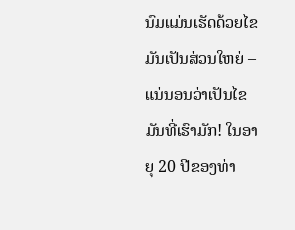ນົມແມ່ນເຮັດດ້ວຍໄຂມັນເປັນສ່ວນໃຫຍ່ – ແນ່ນອນວ່າເປັນໄຂມັນທີ່ເຮົາມັກ! ໃນອາຍຸ 20 ປີຂອງທ່າ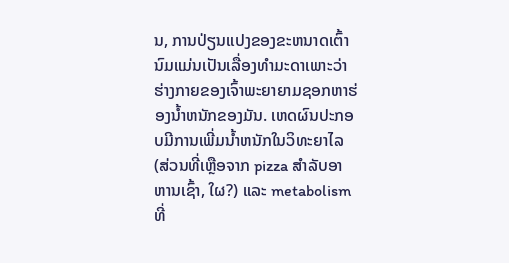ນ, ການປ່ຽນແປງຂອງຂະຫນາດເຕົ້ານົມແມ່ນເປັນເລື່ອງທໍາມະດາເພາະວ່າຮ່າງກາຍຂອງເຈົ້າພະຍາຍາມຊອກຫາຮ່ອງນ້ຳຫນັກຂອງມັນ. ເຫດຜົນປະກອບມີການເພີ່ມນ້ຳຫນັກໃນວິທະຍາໄລ (ສ່ວນທີ່ເຫຼືອຈາກ pizza ສໍາລັບອາຫານເຊົ້າ, ໃຜ?) ແລະ metabolism ທີ່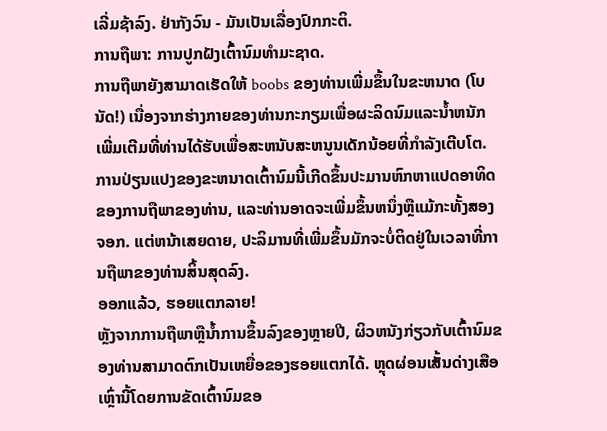ເລີ່ມຊ້າລົງ. ຢ່າກັງວົນ - ມັນເປັນເລື່ອງປົກກະຕິ.
ການຖືພາ: ການປູກຝັງເຕົ້ານົມທໍາມະຊາດ.
ການຖືພາຍັງສາມາດເຮັດໃຫ້ boobs ຂອງທ່ານເພີ່ມຂຶ້ນໃນຂະຫນາດ (ໂບນັດ!) ເນື່ອງຈາກຮ່າງກາຍຂອງທ່ານກະກຽມເພື່ອຜະລິດນົມແລະນ້ຳຫນັກເພີ່ມເຕີມທີ່ທ່ານໄດ້ຮັບເພື່ອສະຫນັບສະຫນູນເດັກນ້ອຍທີ່ກໍາລັງເຕີບໂຕ. ການປ່ຽນແປງຂອງຂະຫນາດເຕົ້ານົມນີ້ເກີດຂຶ້ນປະມານຫົກຫາແປດອາທິດຂອງການຖືພາຂອງທ່ານ, ແລະທ່ານອາດຈະເພີ່ມຂຶ້ນຫນຶ່ງຫຼືແມ້ກະທັ້ງສອງຈອກ. ແຕ່ຫນ້າເສຍດາຍ, ປະລິມານທີ່ເພີ່ມຂຶ້ນມັກຈະບໍ່ຕິດຢູ່ໃນເວລາທີ່ການຖືພາຂອງທ່ານສິ້ນສຸດລົງ.
ອອກແລ້ວ, ຮອຍແຕກລາຍ!
ຫຼັງຈາກການຖືພາຫຼືນ້ຳການຂຶ້ນລົງຂອງຫຼາຍປີ, ຜິວຫນັງກ່ຽວກັບເຕົ້ານົມຂອງທ່ານສາມາດຕົກເປັນເຫຍື່ອຂອງຮອຍແຕກໄດ້. ຫຼຸດຜ່ອນເສັ້ນດ່າງເສືອເຫຼົ່ານີ້ໂດຍການຂັດເຕົ້ານົມຂອ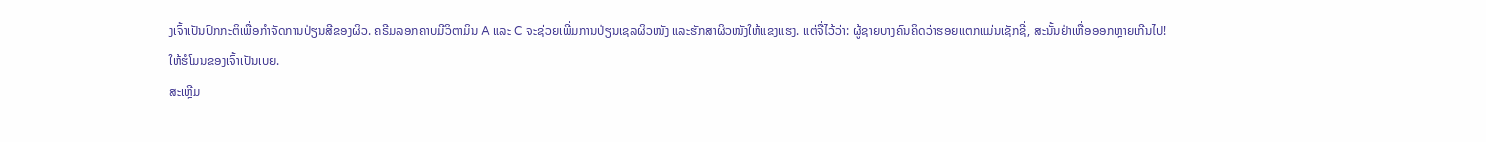ງເຈົ້າເປັນປົກກະຕິເພື່ອກໍາຈັດການປ່ຽນສີຂອງຜິວ. ຄຣີມລອກຄາບມີວິຕາມິນ A ແລະ C ຈະຊ່ວຍເພີ່ມການປ່ຽນເຊລຜິວໜັງ ແລະຮັກສາຜິວໜັງໃຫ້ແຂງແຮງ. ແຕ່ຈື່ໄວ້ວ່າ: ຜູ້ຊາຍບາງຄົນຄິດວ່າຮອຍແຕກແມ່ນເຊັກຊີ່, ສະນັ້ນຢ່າເຫື່ອອອກຫຼາຍເກີນໄປ!
ໃຫ້ຮໍໂມນຂອງເຈົ້າເປັນເບຍ.
ສະເຫຼີມ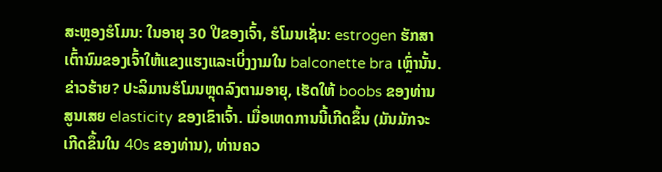ສະຫຼອງຮໍໂມນ: ໃນອາຍຸ 30 ປີຂອງເຈົ້າ, ຮໍໂມນເຊັ່ນ: estrogen ຮັກສາເຕົ້ານົມຂອງເຈົ້າໃຫ້ແຂງແຮງແລະເບິ່ງງາມໃນ balconette bra ເຫຼົ່ານັ້ນ. ຂ່າວຮ້າຍ? ປະລິມານຮໍໂມນຫຼຸດລົງຕາມອາຍຸ, ເຮັດໃຫ້ boobs ຂອງທ່ານສູນເສຍ elasticity ຂອງເຂົາເຈົ້າ. ເມື່ອເຫດການນີ້ເກີດຂຶ້ນ (ມັນມັກຈະເກີດຂຶ້ນໃນ 40s ຂອງທ່ານ), ທ່ານຄວ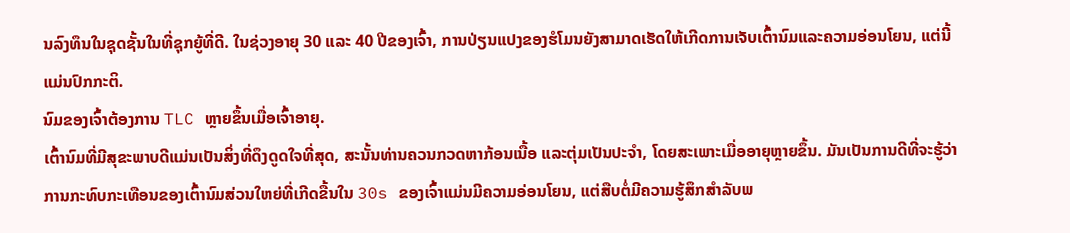ນລົງທຶນໃນຊຸດຊັ້ນໃນທີ່ຊຸກຍູ້ທີ່ດີ. ໃນຊ່ວງອາຍຸ 30 ແລະ 40 ປີຂອງເຈົ້າ, ການປ່ຽນແປງຂອງຮໍໂມນຍັງສາມາດເຮັດໃຫ້ເກີດການເຈັບເຕົ້ານົມແລະຄວາມອ່ອນໂຍນ, ແຕ່ນີ້ແມ່ນປົກກະຕິ.
ນົມຂອງເຈົ້າຕ້ອງການ TLC ຫຼາຍຂຶ້ນເມື່ອເຈົ້າອາຍຸ.
ເຕົ້ານົມທີ່ມີສຸຂະພາບດີແມ່ນເປັນສິ່ງທີ່ດຶງດູດໃຈທີ່ສຸດ, ສະນັ້ນທ່ານຄວນກວດຫາກ້ອນເນື້ອ ແລະຕຸ່ມເປັນປະຈຳ, ໂດຍສະເພາະເມື່ອອາຍຸຫຼາຍຂຶ້ນ. ມັນເປັນການດີທີ່ຈະຮູ້ວ່າການກະທົບກະເທືອນຂອງເຕົ້ານົມສ່ວນໃຫຍ່ທີ່ເກີດຂື້ນໃນ 30s ຂອງເຈົ້າແມ່ນມີຄວາມອ່ອນໂຍນ, ແຕ່ສືບຕໍ່ມີຄວາມຮູ້ສຶກສໍາລັບພ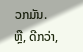ວກມັນ. ຫຼື, ດີກວ່າ,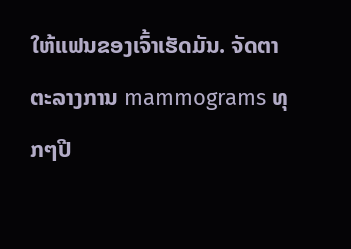ໃຫ້ແຟນຂອງເຈົ້າເຮັດມັນ. ຈັດຕາຕະລາງການ mammograms ທຸກໆປີ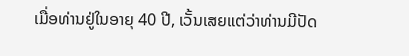ເມື່ອທ່ານຢູ່ໃນອາຍຸ 40 ປີ, ເວັ້ນເສຍແຕ່ວ່າທ່ານມີປັດ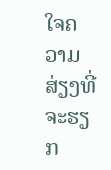ໃຈຄວາມສ່ຽງທີ່ຈະຮຽກ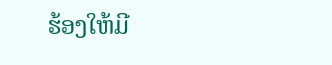ຮ້ອງໃຫ້ມີ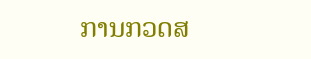ການກວດສ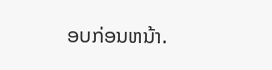ອບກ່ອນຫນ້າ.